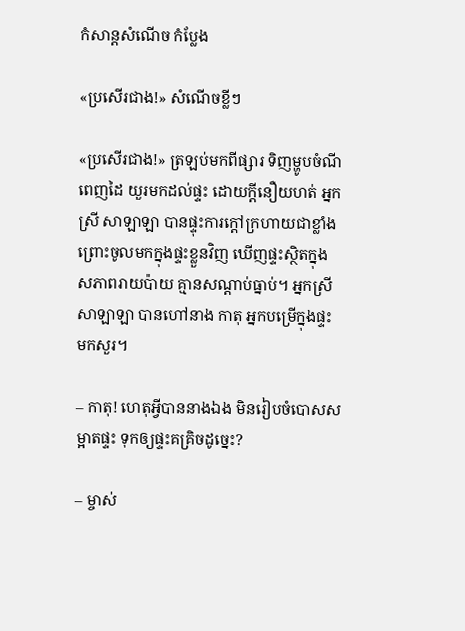កំសាន្ដសំណើច កំប្លែង

«ប្រសើរជាង!» សំណើចខ្លីៗ

«ប្រសើរជាង!» ត្រឡប់មកពីផ្សារ ទិញម្ហូបចំណីពេញដៃ យួរមកដល់ផ្ទះ ដោយក្ដីនឿយហត់ អ្នកស្រី សាឡាឡា បានផ្ទុះការក្ដៅក្រហាយជាខ្លាំង ព្រោះចូលមកក្នុងផ្ទះខ្លួនវិញ ឃើញផ្ទះស្ថិតក្នុងសភាពរាយប៉ាយ គ្មានសណ្ដាប់ធ្នាប់។ អ្នកស្រី សាឡាឡា បានហៅនាង កាតុ អ្នកបម្រើក្នុងផ្ទះ មកសួរ។

– កាតុ! ហេតុអ្វីបាននាងឯង មិនរៀបចំបោសសម្អាតផ្ទះ ទុកឲ្យផ្ទះគគ្រិចដូច្នេះ?

– ម្ចាស់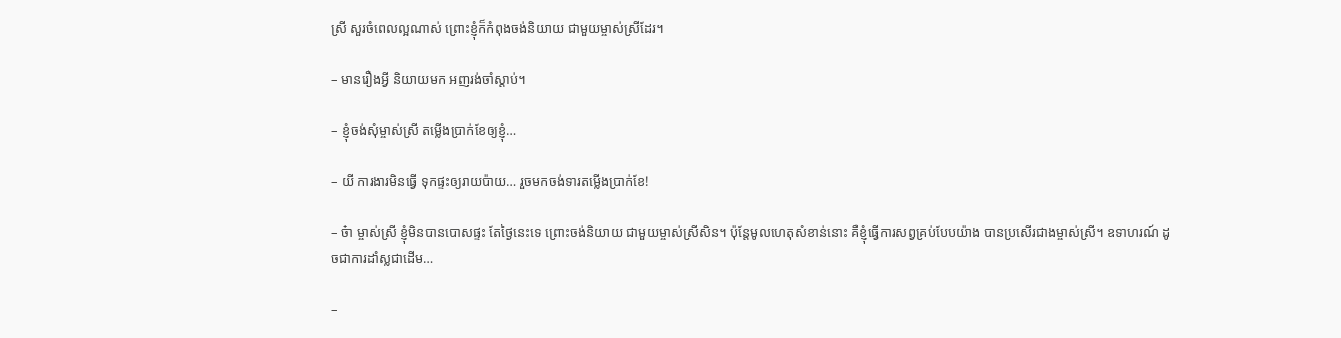ស្រី សួរចំពេលល្អណាស់ ព្រោះខ្ញុំក៏កំពុងចង់និយាយ ជាមួយម្ចាស់ស្រីដែរ។

– មានរឿងអ្វី និយាយមក អញរង់ចាំស្ដាប់។

– ខ្ញុំចង់សុំម្ចាស់ស្រី តម្លើងប្រាក់ខែឲ្យខ្ញុំ…

– យី ការងារមិនធ្វើ ទុកផ្ទះឲ្យរាយប៉ាយ… រួចមកចង់ទារតម្លើងប្រាក់ខែ!

– ច៎ា ម្ចាស់ស្រី ខ្ញុំមិនបានបោសផ្ទះ តែថ្ងៃនេះទេ ព្រោះចង់និយាយ ជាមួយម្ចាស់ស្រីសិន។ ប៉ុន្តែមូលហេតុសំខាន់នោះ គឺខ្ញុំធ្វើការសព្វគ្រប់បែបយ៉ាង បានប្រសើរជាងម្ចាស់ស្រី។ ឧទាហរណ៍ ដូចជាការដាំស្លជាដើម…

–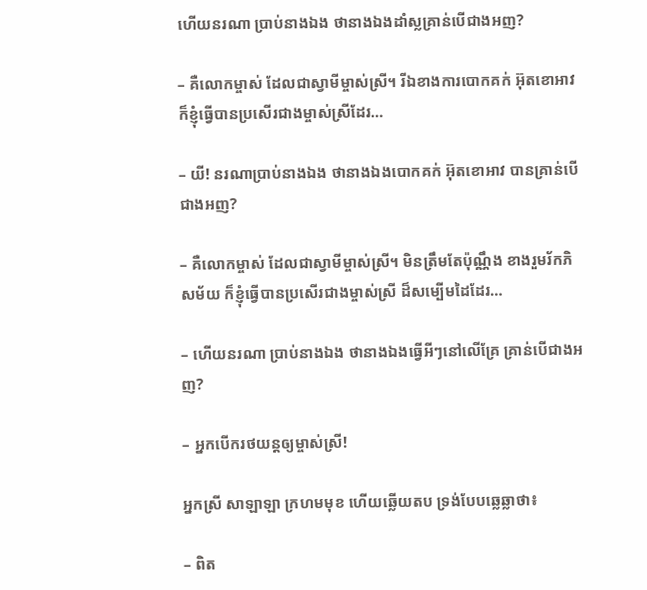ហើយនរណា ប្រាប់នាងឯង ថានាងឯងដាំស្លគ្រាន់បើជាងអញ?

– គឺលោកម្ចាស់ ដែលជាស្វាមីម្ចាស់ស្រី។ រីឯខាងការបោកគក់ អ៊ុតខោអាវ ក៏ខ្ញុំធ្វើបានប្រសើរជាងម្ចាស់ស្រីដែរ…

– យី! នរណាប្រាប់នាងឯង ថានាងឯងបោកគក់ អ៊ុតខោអាវ បានគ្រាន់បើជាងអញ?

– គឺលោកម្ចាស់ ដែលជាស្វាមីម្ចាស់ស្រី។ មិនត្រឹមតែប៉ុណ្ណឹង ខាងរួមរ័កភិសម័យ ក៏ខ្ញុំធ្វើបានប្រសើរជាងម្ចាស់ស្រី ដ៏សម្បើមដៃដែរ…

– ហើយនរណា ប្រាប់នាងឯង ថានាងឯងធ្វើអីៗនៅលើគ្រែ គ្រាន់បើជាងអញ?

– អ្នកបើករថយន្ដឲ្យម្ចាស់ស្រី!

អ្នកស្រី សាឡាឡា ក្រហមមុខ ហើយឆ្លើយតប ទ្រង់បែបឆ្លេឆ្លាថា៖

– ពិត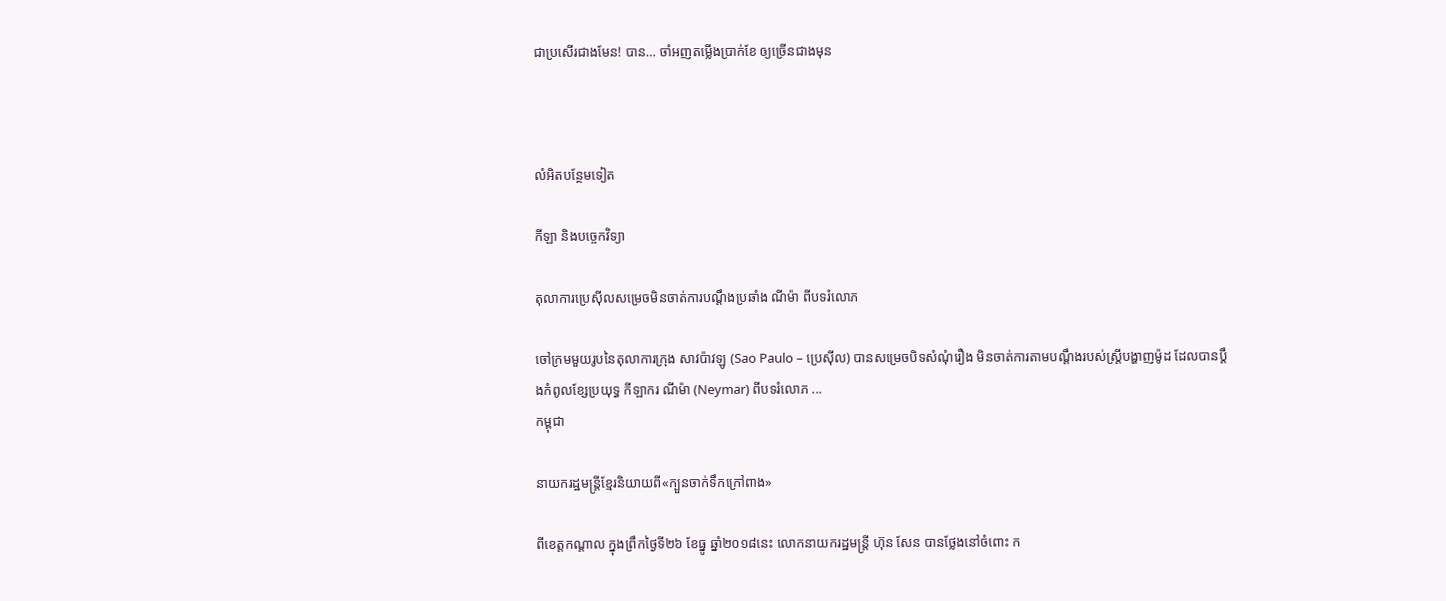ជាប្រសើរជាងមែន! បាន… ចាំអញតម្លើងប្រាក់ខែ ឲ្យច្រើនជាងមុន



លំអិតបន្ថែមទៀត

កីឡា និងបច្ចេកវិទ្យា

តុលាការប្រេស៊ីលសម្រេចមិនចាត់ការបណ្ដឹងប្រឆាំង ណីម៉ា ពីបទរំលោភ

ចៅក្រមមួយរូបនៃតុលាការក្រុង សាវប៉ាវឡូ (Sao Paulo – ប្រេស៊ីល) បានសម្រេចបិទសំណុំរឿង មិនចាត់ការតាមបណ្ដឹងរបស់ស្ត្រីបង្ហាញម៉ូដ ដែលបានប្ដឹងកំពូលខ្សែប្រយុទ្ធ កីឡាករ ណីម៉ា (Neymar) ពីបទរំលោភ ...
កម្ពុជា

នាយករដ្ឋមន្ត្រីខ្មែរនិយាយពី«ក្បួនចាក់ទឹកក្រៅពាង»

ពីខេត្តកណ្ដាល ក្នុងព្រឹកថ្ងៃទី២៦ ខែធ្នូ ឆ្នាំ២០១៨នេះ លោកនាយករដ្ឋមន្ត្រី ហ៊ុន សែន បានថ្លែងនៅចំពោះ ក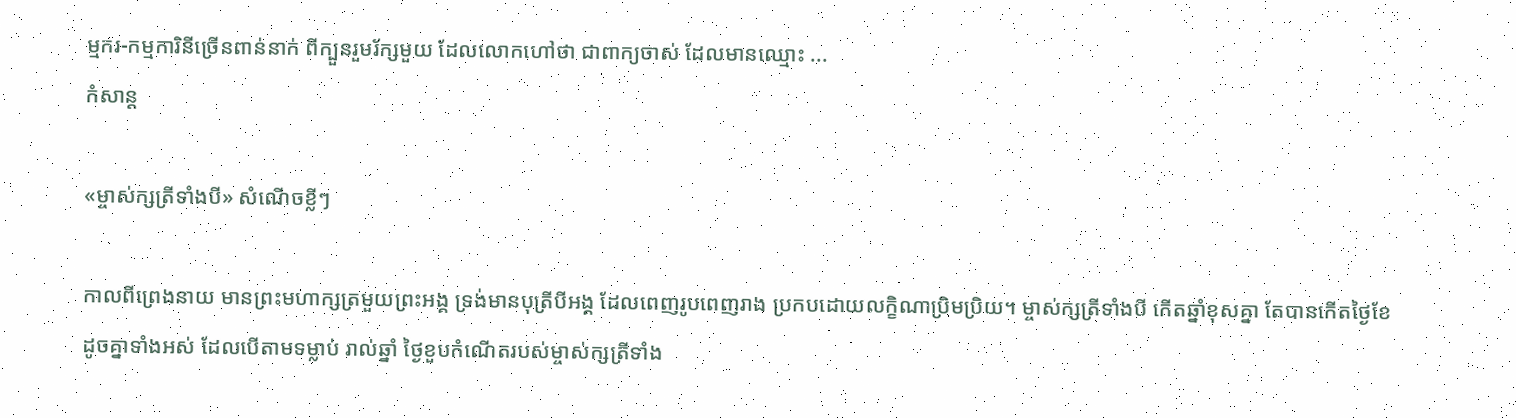ម្មករ-កម្មការិនីច្រើនពាន់នាក់ ពីក្បួនរួមរ័ក្សមួយ ដែលលោកហៅថា ជាពាក្យចាស់ ដែលមានឈ្មោះ ...
កំសាន្ដ

«ម្ចាស់ក្សត្រីទាំងបី» សំណើចខ្លីៗ

កាលពីព្រេងនាយ មានព្រះមហាក្សត្រមួយព្រះអង្គ ទ្រង់មានបុត្រីបីអង្គ ដែលពេញរូបពេញរាង ប្រកបដោយលក្ខិណាប្រិមប្រិយ។ ម្ចាស់ក្សត្រីទាំងបី កើតឆ្នាំខុសគ្នា តែបានកើតថ្ងៃខែ ដូចគ្នាទាំងអស់ ដែលបើតាមទម្លាប់ រាល់ឆ្នាំ ថ្ងៃខួបកំណើតរបស់ម្ចាស់ក្សត្រីទាំង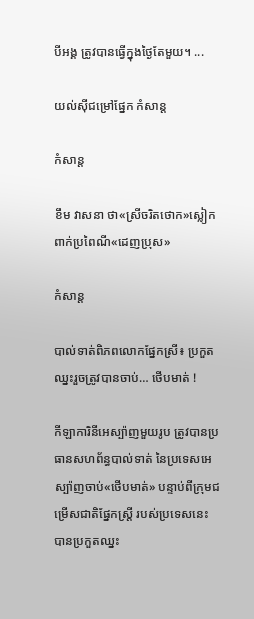បីអង្គ ត្រូវបានធ្វើក្នុងថ្ងៃតែមួយ។ ...

យល់ស៊ីជម្រៅផ្នែក កំសាន្ដ

កំសាន្ដ

ខឹម វាសនា ថា«ស្រីចរិតថោក»ស្លៀកពាក់ប្រពៃណី«ដេញប្រុស»

កំសាន្ដ

បាល់ទាត់ពិភពលោកផ្នែកស្រី៖ ប្រកួតឈ្នះរួចត្រូវបានចាប់… ថើបមាត់ !

កីឡាការិនីអេស្ប៉ាញមួយរូប ត្រូវបានប្រធានសហព័ន្ធបាល់ទាត់ នៃប្រទេសអេស្ប៉ាញចាប់«ថើបមាត់» បន្ទាប់ពីក្រុមជម្រើសជាតិផ្នែកស្ត្រី របស់ប្រទេសនេះ បានប្រកួតឈ្នះ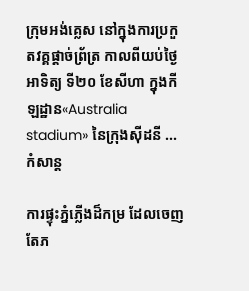ក្រុមអង់គ្លេស នៅក្នុងការប្រកួតវគ្គផ្ដាច់ព្រ័ត្រ កាលពីយប់ថ្ងៃអាទិត្យ ទី២០ ខែសីហា ក្នុងកីឡដ្ឋាន«Australia stadium» នៃក្រុងស៊ីដនី ...
កំសាន្ដ

ការផ្ទុះភ្នំភ្លើងដ៏កម្រ ដែលចេញតែភ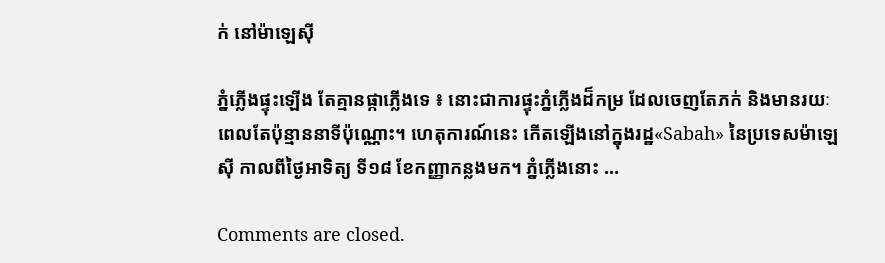ក់ នៅម៉ាឡេស៊ី

ភ្នំភ្លើងផ្ទុះឡើង តែគ្មានផ្កាភ្លើងទេ ៖ នោះជាការផ្ទុះភ្នំភ្លើងដ៏កម្រ ដែលចេញតែភក់ និងមានរយៈពេលតែប៉ុន្មាននាទីប៉ុណ្ណោះ។ ហេតុការណ៍នេះ កើតឡើងនៅក្នុងរដ្ឋ«Sabah» នៃប្រទេសម៉ាឡេស៊ី កាលពីថ្ងៃអាទិត្យ ទី១៨ ខែកញ្ញាកន្លងមក។ ភ្នំភ្លើងនោះ ...

Comments are closed.